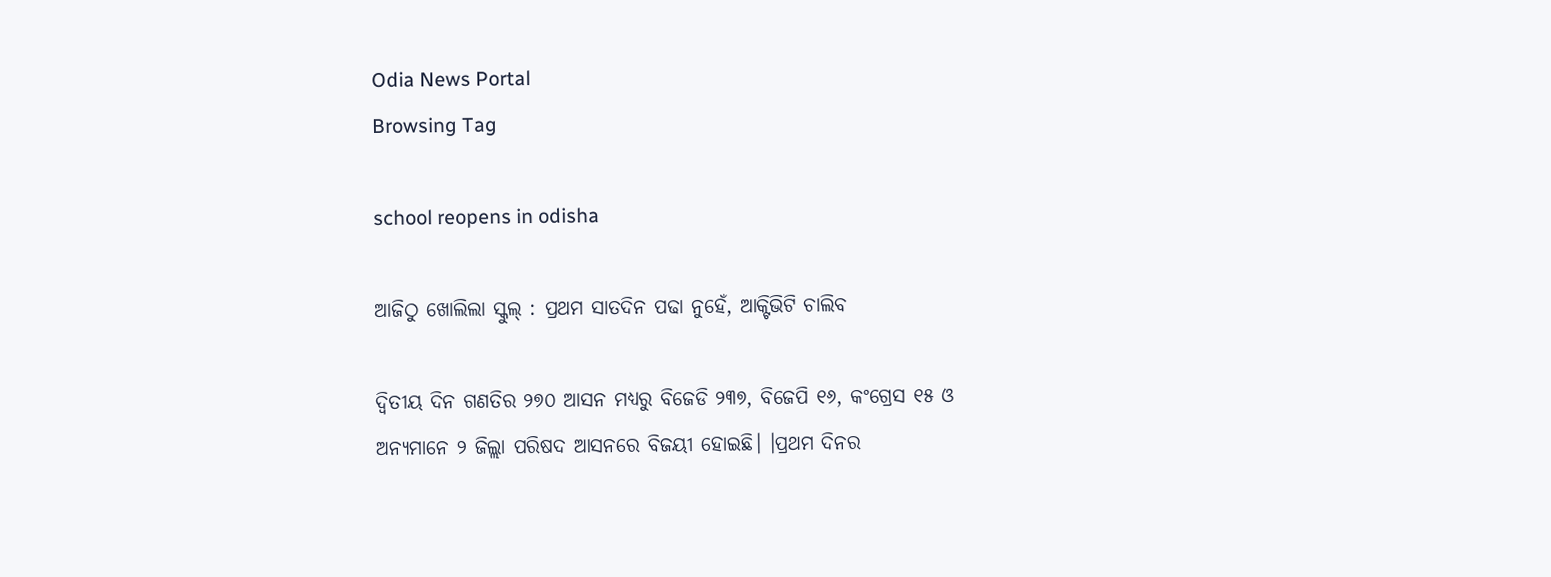Odia News Portal
Browsing Tag

school reopens in odisha

ଆଜିଠୁ ଖୋଲିଲା ସ୍କୁଲ୍ : ପ୍ରଥମ ସାତଦିନ ପଢା ନୁହେଁ, ଆକ୍ଟିଭିଟି ଚାଲିବ

ଦ୍ୱିତୀୟ ଦିନ ଗଣତିର ୨୭୦ ଆସନ ମଧ୍ୟରୁ ବିଜେଡି ୨୩୭, ବିଜେପି ୧୬, କଂଗ୍ରେସ ୧୫ ଓ ଅନ୍ୟମାନେ ୨ ଜିଲ୍ଲା ପରିଷଦ ଆସନରେ ବିଜୟୀ ହୋଇଛି। ।ପ୍ରଥମ ଦିନର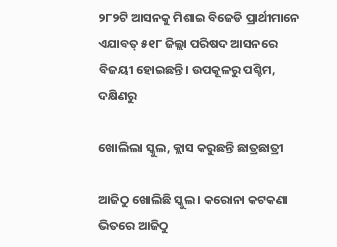୨୮୨ଟି ଆସନକୁ ମିଶାଇ ବିଜେଡି ପ୍ରାର୍ଥୀମାନେ ଏଯାବତ୍ ୫୧୮ ଜିଲ୍ଲା ପରିଷଦ ଆସନରେ ବିଜୟୀ ହୋଇଛନ୍ତି। ଉପକୂଳରୁ ପଶ୍ଚିମ, ଦକ୍ଷିଣରୁ

ଖୋଲିଲା ସ୍କୁଲ, କ୍ଲାସ କରୁଛନ୍ତି ଛାତ୍ରଛାତ୍ରୀ

ଆଜିଠୁ ଖୋଲିଛି ସ୍କୁଲ । କରୋନା କଟକଣା ଭିତରେ ଆଜିଠୁ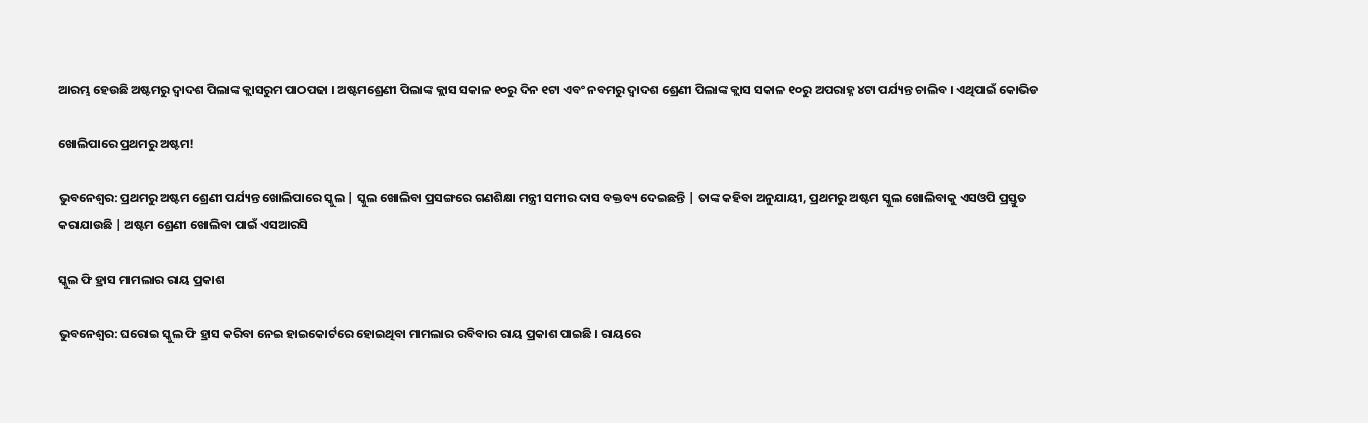ଆରମ୍ଭ ହେଉଛି ଅଷ୍ଟମରୁ ଦ୍ୱାଦଶ ପିଲାଙ୍କ କ୍ଲାସରୁମ ପାଠପଢା । ଅଷ୍ଟମଶ୍ରେଣୀ ପିଲାଙ୍କ କ୍ଲାସ ସକାଳ ୧୦ରୁ ଦିନ ୧ଟା ଏବଂ ନବମରୁ ଦ୍ୱାଦଶ ଶ୍ରେଣୀ ପିଲାଙ୍କ କ୍ଲାସ ସକାଳ ୧୦ରୁ ଅପରାହ୍ନ ୪ଟା ପର୍ଯ୍ୟନ୍ତ ଚାଲିବ । ଏଥିପାଇଁ କୋଭିଡ

ଖୋଲିପାରେ ପ୍ରଥମରୁ ଅଷ୍ଟମ!

ଭୁବନେଶ୍ୱର: ପ୍ରଥମରୁ ଅଷ୍ଟମ ଶ୍ରେଣୀ ପର୍ଯ୍ୟନ୍ତ ଖୋଲିପାରେ ସ୍କୁଲ | ସ୍କୁଲ ଖୋଲିବା ପ୍ରସଙ୍ଗରେ ଗଣଶିକ୍ଷା ମନ୍ତ୍ରୀ ସମୀର ଦାସ ବକ୍ତବ୍ୟ ଦେଇଛନ୍ତି | ତାଙ୍କ କହିବା ଅନୁଯାୟୀ, ପ୍ରଥମରୁ ଅଷ୍ଟମ ସ୍କୁଲ ଖୋଲିବାକୁ ଏସଓପି ପ୍ରସ୍ତୁତ କରାଯାଉଛି | ଅଷ୍ଟମ ଶ୍ରେଣୀ ଖୋଲିବା ପାଇଁ ଏସଆରସି

ସ୍କୁଲ ଫି ହ୍ରାସ ମାମଲାର ରାୟ ପ୍ରକାଶ

ଭୁବନେଶ୍ବର: ଘରୋଇ ସ୍କୁଲ ଫି ହ୍ରାସ କରିବା ନେଇ ହାଇକୋର୍ଟରେ ହୋଇଥିବା ମାମଲାର ରବିବାର ରାୟ ପ୍ରକାଶ ପାଇଛି । ରାୟରେ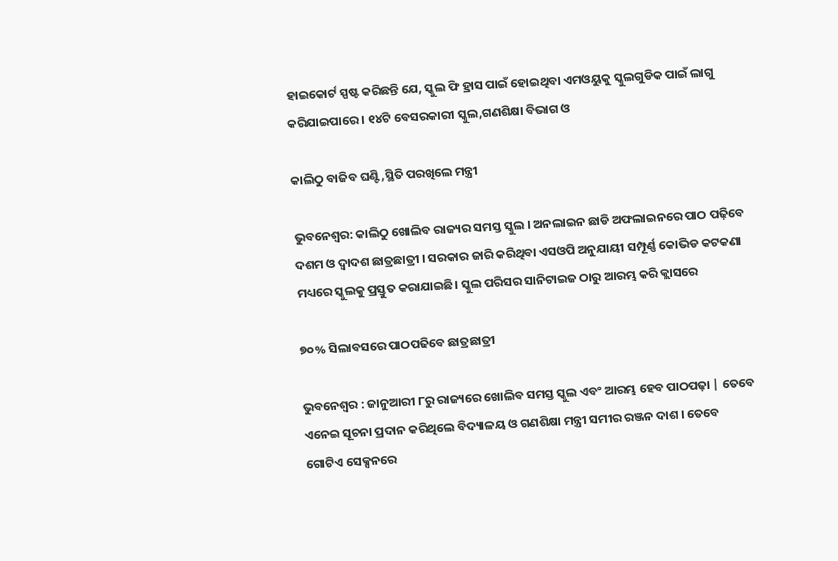ହାଇକୋର୍ଟ ସ୍ପଷ୍ଟ କରିଛନ୍ତି ଯେ, ସ୍କୁଲ ଫି ହ୍ରାସ ପାଇଁ ହୋଇଥିବା ଏମଓୟୁକୁ ସ୍କୁଲଗୁଡିକ ପାଇଁ ଲାଗୁ କରିଯାଇପାରେ । ୧୪ଟି ବେସରକାରୀ ସ୍କୁଲ,ଗଣଶିକ୍ଷା ବିଭାଗ ଓ

କାଲିଠୁ ବାଜିବ ଘଣ୍ଟି,ସ୍ଥିତି ପରଖିଲେ ମନ୍ତ୍ରୀ

ଭୁବନେଶ୍ୱର: କାଲିଠୁ ଖୋଲିବ ରାଜ୍ୟର ସମସ୍ତ ସ୍କୁଲ । ଅନଲାଇନ ଛାଡି ଅଫଲାଇନରେ ପାଠ ପଢ଼ିବେ ଦଶମ ଓ ଦ୍ୱାଦଶ ଛାତ୍ରଛାତ୍ରୀ । ସରକାର ଜାରି କରିଥିବା ଏସଓପି ଅନୁଯାୟୀ ସମ୍ପୂର୍ଣ୍ଣ କୋଭିଡ କଟକଣା ମଧ୍ୟରେ ସ୍କୁଲକୁ ପ୍ରସ୍ତୁତ କରାଯାଇଛି। ସ୍କୁଲ ପରିସର ସାନିଟାଇଜ ଠାରୁ ଆରମ୍ଭ କରି କ୍ଲାସରେ

୭୦% ସିଲାବସରେ ପାଠପଢିବେ ଛାତ୍ରଛାତ୍ରୀ

ଭୁବନେଶ୍ୱର : ଜାନୁଆରୀ ୮ରୁ ରାଜ୍ୟରେ ଖୋଲିବ ସମସ୍ତ ସ୍କୁଲ ଏବଂ ଆରମ୍ଭ ହେବ ପାଠପଢ଼ା | ତେବେ ଏନେଇ ସୂଚନା ପ୍ରଦାନ କରିଥିଲେ ବିଦ୍ୟାଳୟ ଓ ଗଣଶିକ୍ଷା ମନ୍ତ୍ରୀ ସମୀର ରଞ୍ଜନ ଦାଶ । ତେବେ ଗୋଟିଏ ସେକ୍ସନରେ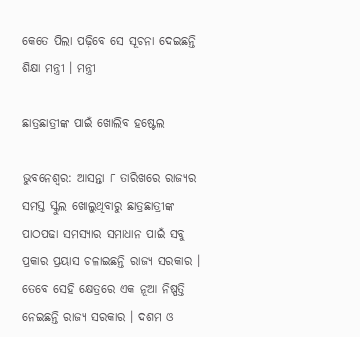କେତେ ପିଲା ପଢ଼ିବେ ସେ ସୂଚନା ଦେଇଛନ୍ତି ଶିକ୍ଷା ମନ୍ତ୍ରୀ । ମନ୍ତ୍ରୀ

ଛାତ୍ରଛାତ୍ରୀଙ୍କ ପାଇଁ ଖୋଲିବ ହଷ୍ଟେଲ

ଭୁବନେଶ୍ୱର: ଆସନ୍ତା ୮ ତାରିଖରେ ରାଜ୍ୟର ସମସ୍ତ ସ୍କୁଲ ଖୋଲୁଥିବାରୁ ଛାତ୍ରଛାତ୍ରୀଙ୍କ ପାଠପଢା ସମସ୍ୟାର ସମାଧାନ ପାଇଁ ସବୁ ପ୍ରକାର ପ୍ରୟାସ ଚଳାଇଛନ୍ତି ରାଜ୍ୟ ସରକାର । ତେବେ ସେହି କ୍ଷେତ୍ରରେ ଏକ ନୂଆ ନିଷ୍ପତ୍ତି ନେଇଛନ୍ତି ରାଜ୍ୟ ସରକାର । ଦଶମ ଓ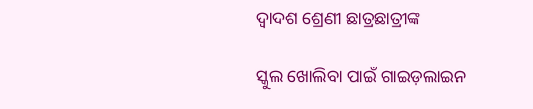ଦ୍ୱାଦଶ ଶ୍ରେଣୀ ଛାତ୍ରଛାତ୍ରୀଙ୍କ

ସ୍କୁଲ ଖୋଲିବା ପାଇଁ ଗାଇଡ଼ଲାଇନ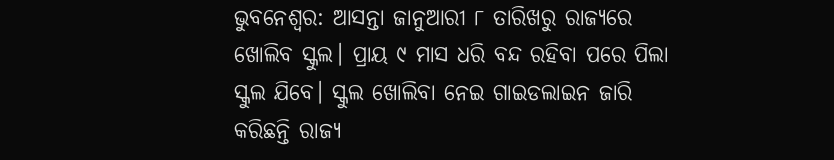ଭୁବନେଶ୍ୱର: ଆସନ୍ତା ଜାନୁଆରୀ ୮ ତାରିଖରୁ ରାଜ୍ୟରେ ଖୋଲିବ ସ୍କୁଲ। ପ୍ରାୟ ୯ ମାସ ଧରି ବନ୍ଦ ରହିବା ପରେ ପିଲା ସ୍କୁଲ ଯିବେ। ସ୍କୁଲ ଖୋଲିବା ନେଇ ଗାଇଡଲାଇନ ଜାରି କରିଛନ୍ତି ରାଜ୍ୟ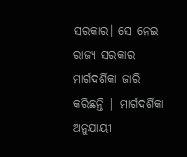ସରକାର। ସେ ନେଇ ରାଜ୍ୟ ସରକାର ମାର୍ଗଦର୍ଶିକା ଜାରି କରିଛନ୍ତି | ମାର୍ଗଦର୍ଶିକା ଅନୁଯାୟୀ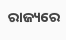ରାଜ୍ୟରେ